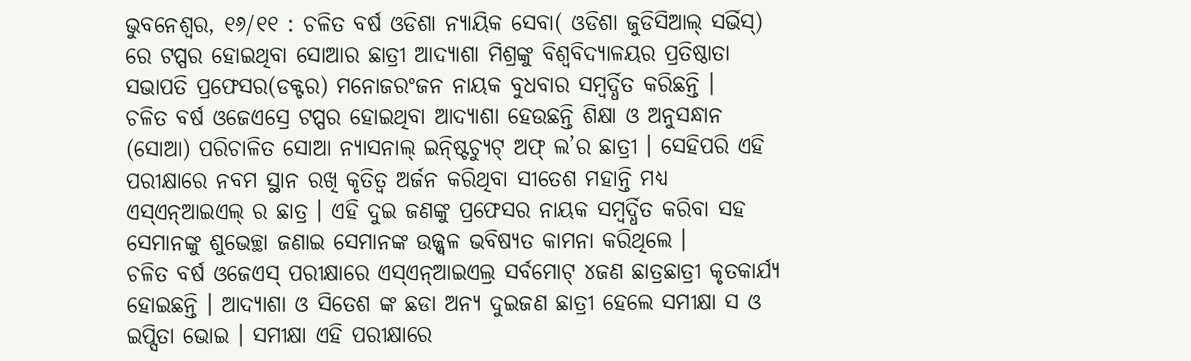ଭୁବନେଶ୍ୱର, ୧୬/୧୧ : ଚଳିତ ବର୍ଷ ଓଡିଶା ନ୍ୟାୟିକ ସେବା( ଓଡିଶା ଜୁଡିସିଆଲ୍ ସର୍ଭିସ୍) ରେ ଟପ୍ପର ହୋଇଥିବା ସୋଆର ଛାତ୍ରୀ ଆଦ୍ୟାଶା ମିଶ୍ରଙ୍କୁ ବିଶ୍ୱବିଦ୍ୟାଳୟର ପ୍ରତିଷ୍ଠାତା ସଭାପତି ପ୍ରଫେସର(ଡକ୍ଟର) ମନୋଜରଂଜନ ନାୟକ ବୁଧବାର ସମ୍ବର୍ଦ୍ଧିତ କରିଛନ୍ତି ।
ଚଳିତ ବର୍ଷ ଓଜେଏସ୍ରେ ଟପ୍ପର ହୋଇଥିବା ଆଦ୍ୟାଶା ହେଉଛନ୍ତି ଶିକ୍ଷା ଓ ଅନୁସନ୍ଧାନ (ସୋଆ) ପରିଚାଳିତ ସୋଆ ନ୍ୟାସନାଲ୍ ଇନ୍ଷ୍ଟିଚ୍ୟୁଟ୍ ଅଫ୍ ଲ’ର ଛାତ୍ରୀ । ସେହିପରି ଏହି ପରୀକ୍ଷାରେ ନବମ ସ୍ଥାନ ରଖି କୃତିତ୍ୱ ଅର୍ଜନ କରିଥିବା ସୀତେଶ ମହାନ୍ତି ମଧ୍ୟ ଏସ୍ଏନ୍ଆଇଏଲ୍ ର ଛାତ୍ର । ଏହି ଦୁଇ ଜଣଙ୍କୁ ପ୍ରଫେସର ନାୟକ ସମ୍ବର୍ଦ୍ଧିତ କରିବା ସହ ସେମାନଙ୍କୁ ଶୁଭେଚ୍ଛା ଜଣାଇ ସେମାନଙ୍କ ଉଜ୍ଜ୍ୱଳ ଭବିଷ୍ୟତ କାମନା କରିଥିଲେ ।
ଚଳିତ ବର୍ଷ ଓଜେଏସ୍ ପରୀକ୍ଷାରେ ଏସ୍ଏନ୍ଆଇଏଲ୍ର ସର୍ବମୋଟ୍ ୪ଜଣ ଛାତ୍ରଛାତ୍ରୀ କୃତକାର୍ଯ୍ୟ ହୋଇଛନ୍ତି । ଆଦ୍ୟାଶା ଓ ସିତେଶ ଙ୍କ ଛଡା ଅନ୍ୟ ଦୁଇଜଣ ଛାତ୍ରୀ ହେଲେ ସମୀକ୍ଷା ସ ଓ ଇପ୍ସିତା ଭୋଇ । ସମୀକ୍ଷା ଏହି ପରୀକ୍ଷାରେ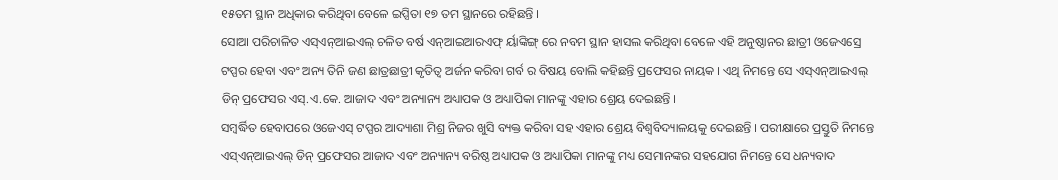୧୫ତମ ସ୍ଥାନ ଅଧିକାର କରିଥିବା ବେଳେ ଇପ୍ସିତା ୧୭ ତମ ସ୍ଥାନରେ ରହିଛନ୍ତି ।
ସୋଆ ପରିଚାଳିତ ଏସ୍ଏନ୍ଆଇଏଲ୍ ଚଳିତ ବର୍ଷ ଏନ୍ଆଇଆରଏଫ୍ ର୍ୟାଙ୍କିଙ୍ଗ୍ ରେ ନବମ ସ୍ଥାନ ହାସଲ କରିଥିବା ବେଳେ ଏହି ଅନୁଷ୍ଠାନର ଛାତ୍ରୀ ଓଜେଏସ୍ରେ ଟପ୍ପର ହେବା ଏବଂ ଅନ୍ୟ ତିନି ଜଣ ଛାତ୍ରଛାତ୍ରୀ କୃତିତ୍ୱ ଅର୍ଜନ କରିବା ଗର୍ବ ର ବିଷୟ ବୋଲି କହିଛନ୍ତି ପ୍ରଫେସର ନାୟକ । ଏଥି ନିମନ୍ତେ ସେ ଏସ୍ଏନ୍ଆଇଏଲ୍ ଡିନ୍ ପ୍ରଫେସର ଏସ୍.ଏ.କେ. ଆଜାଦ ଏବଂ ଅନ୍ୟାନ୍ୟ ଅଧ୍ୟାପକ ଓ ଅଧ୍ୟାପିକା ମାନଙ୍କୁ ଏହାର ଶ୍ରେୟ ଦେଇଛନ୍ତି ।
ସମ୍ବର୍ଦ୍ଧିତ ହେବାପରେ ଓଜେଏସ୍ ଟପ୍ପର ଆଦ୍ୟାଶା ମିଶ୍ର ନିଜର ଖୁସି ବ୍ୟକ୍ତ କରିବା ସହ ଏହାର ଶ୍ରେୟ ବିଶ୍ୱବିଦ୍ୟାଳୟକୁ ଦେଇଛନ୍ତି । ପରୀକ୍ଷାରେ ପ୍ରସ୍ତୁତି ନିମନ୍ତେ ଏସ୍ଏନ୍ଆଇଏଲ୍ ଡିନ୍ ପ୍ରଫେସର ଆଜାଦ ଏବଂ ଅନ୍ୟାନ୍ୟ ବରିଷ୍ଠ ଅଧ୍ୟାପକ ଓ ଅଧ୍ୟାପିକା ମାନଙ୍କୁ ମଧ୍ୟ ସେମାନଙ୍କର ସହଯୋଗ ନିମନ୍ତେ ସେ ଧନ୍ୟବାଦ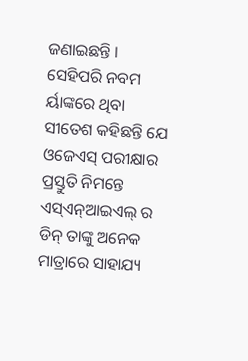ଜଣାଇଛନ୍ତି ।
ସେହିପରି ନବମ ର୍ୟାଙ୍କରେ ଥିବା ସୀତେଶ କହିଛନ୍ତି ଯେ ଓଜେଏସ୍ ପରୀକ୍ଷାର ପ୍ରସ୍ତୁତି ନିମନ୍ତେ ଏସ୍ଏନ୍ଆଇଏଲ୍ ର ଡିନ୍ ତାଙ୍କୁ ଅନେକ ମାତ୍ରାରେ ସାହାଯ୍ୟ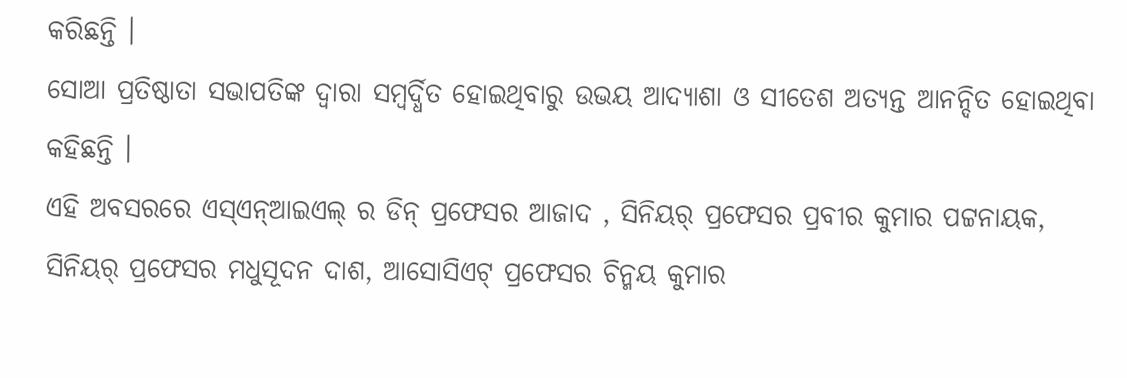କରିଛନ୍ତି ।
ସୋଆ ପ୍ରତିଷ୍ଠାତା ସଭାପତିଙ୍କ ଦ୍ୱାରା ସମ୍ବର୍ଦ୍ଧିତ ହୋଇଥିବାରୁ ଉଭୟ ଆଦ୍ୟାଶା ଓ ସୀତେଶ ଅତ୍ୟନ୍ତ ଆନନ୍ଦିତ ହୋଇଥିବା କହିଛନ୍ତି ।
ଏହି ଅବସରରେ ଏସ୍ଏନ୍ଆଇଏଲ୍ ର ଡିନ୍ ପ୍ରଫେସର ଆଜାଦ , ସିନିୟର୍ ପ୍ରଫେସର ପ୍ରବୀର କୁମାର ପଟ୍ଟନାୟକ, ସିନିୟର୍ ପ୍ରଫେସର ମଧୁସୂଦନ ଦାଶ, ଆସୋସିଏଟ୍ ପ୍ରଫେସର ଚିନ୍ମୟ କୁମାର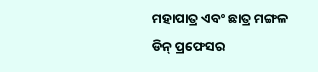ମହାପାତ୍ର ଏବଂ ଛାତ୍ର ମଙ୍ଗଳ ଡିନ୍ ପ୍ରଫେସର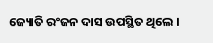ଜ୍ୟୋତି ରଂଜନ ଦାସ ଉପସ୍ଥିତ ଥିଲେ ।